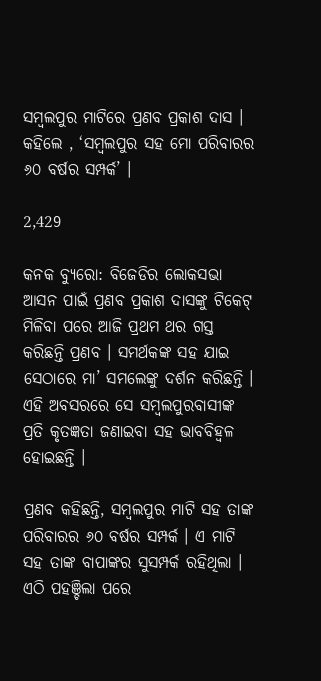ସମ୍ବଲପୁର ମାଟିରେ ପ୍ରଣବ ପ୍ରକାଶ ଦାସ । କହିଲେ , ‘ସମ୍ବଲପୁର ସହ ମୋ ପରିବାରର ୬୦ ବର୍ଷର ସମ୍ପର୍କ’ ।

2,429

କନକ ବ୍ୟୁରୋ: ବିଜେଡିର ଲୋକସଭା ଆସନ ପାଇଁ ପ୍ରଣବ ପ୍ରକାଶ ଦାସଙ୍କୁ ଟିକେଟ୍ ମିଳିବା ପରେ ଆଜି ପ୍ରଥମ ଥର ଗସ୍ତ କରିଛନ୍ତି ପ୍ରଣବ । ସମର୍ଥକଙ୍କ ସହ ଯାଇ ସେଠାରେ ମା’ ସମଲେଙ୍କୁ ଦର୍ଶନ କରିଛନ୍ତି । ଏହି ଅବସରରେ ସେ ସମ୍ବଲପୁରବାସୀଙ୍କ ପ୍ରତି କୃତଜ୍ଞତା ଜଣାଇବା ସହ ଭାବବିହ୍ୱଳ ହୋଇଛନ୍ତି ।

ପ୍ରଣବ କହିଛନ୍ତି, ସମ୍ବଲପୁର ମାଟି ସହ ତାଙ୍କ ପରିବାରର ୬୦ ବର୍ଷର ସମ୍ପର୍କ । ଏ ମାଟି ସହ ତାଙ୍କ ବାପାଙ୍କର ସୁସମ୍ପର୍କ ରହିଥିଲା । ଏଠି ପହଞ୍ଚିଲା ପରେ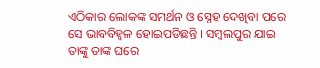ଏଠିକାର ଲୋକଙ୍କ ସମର୍ଥନ ଓ ସ୍ନେହ ଦେଖିବା ପରେ ସେ ଭାବବିହ୍ୱଳ ହୋଇପଡିଛନ୍ତି । ସମ୍ବଲପୁର ଯାଇ ତାଙ୍କୁ ତାଙ୍କ ଘରେ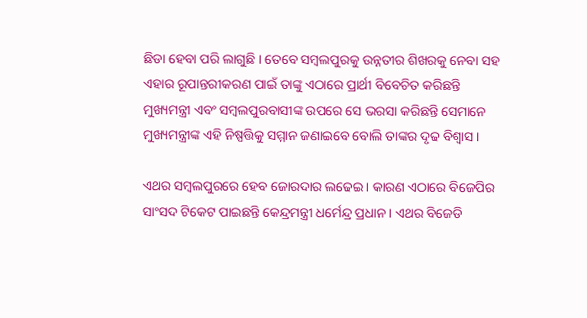ଛିଡା ହେବା ପରି ଲାଗୁଛି । ତେବେ ସମ୍ବଲପୁରକୁ ଉନ୍ନତୀର ଶିଖରକୁ ନେବା ସହ ଏହାର ରୂପାନ୍ତରୀକରଣ ପାଇଁ ତାଙ୍କୁ ଏଠାରେ ପ୍ରାର୍ଥୀ ବିବେଚିତ କରିଛନ୍ତି ମୁଖ୍ୟମନ୍ତ୍ରୀ ଏବଂ ସମ୍ବଲପୁରବାସୀଙ୍କ ଉପରେ ସେ ଭରସା କରିଛନ୍ତି ସେମାନେ ମୁଖ୍ୟମନ୍ତ୍ରୀଙ୍କ ଏହି ନିଷ୍ପତ୍ତିକୁ ସମ୍ମାନ ଜଣାଇବେ ବୋଲି ତାଙ୍କର ଦୃଢ ବିଶ୍ୱାସ ।

ଏଥର ସମ୍ବଲପୁରରେ ହେବ ଜୋରଦାର ଲଢେଇ । କାରଣ ଏଠାରେ ବିଜେପିର ସାଂସଦ ଟିକେଟ ପାଇଛନ୍ତି କେନ୍ଦ୍ରମନ୍ତ୍ରୀ ଧର୍ମେନ୍ଦ୍ର ପ୍ରଧାନ । ଏଥର ବିଜେଡି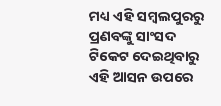ମଧ୍ୟ ଏହି ସମ୍ବଲପୁରରୁ ପ୍ରଣବଙ୍କୁ ସାଂସଦ ଟିକେଟ ଦେଇଥିବାରୁ ଏହି ଆସନ ଉପରେ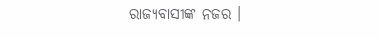ରାଜ୍ୟବାସୀଙ୍କ ନଜର ।